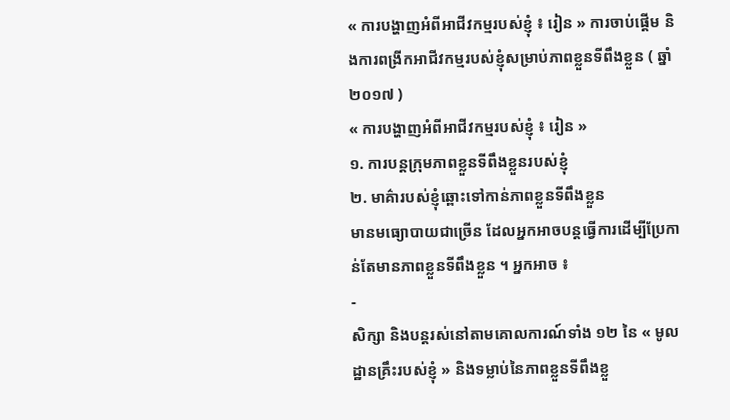« ការបង្ហាញអំពីអាជីវកម្មរបស់ខ្ញុំ ៖ រៀន » ការចាប់ផ្ដើម និងការពង្រីកអាជីវកម្មរបស់ខ្ញុំសម្រាប់ភាពខ្លួនទីពឹងខ្លួន ( ឆ្នាំ ២០១៧ )
« ការបង្ហាញអំពីអាជីវកម្មរបស់ខ្ញុំ ៖ រៀន »
១. ការបន្តក្រុមភាពខ្លួនទីពឹងខ្លួនរបស់ខ្ញុំ
២. មាគ៌ារបស់ខ្ញុំឆ្ពោះទៅកាន់ភាពខ្លួនទីពឹងខ្លួន
មានមធ្យោបាយជាច្រើន ដែលអ្នកអាចបន្តធ្វើការដើម្បីប្រែកាន់តែមានភាពខ្លួនទីពឹងខ្លួន ។ អ្នកអាច ៖
-
សិក្សា និងបន្តរស់នៅតាមគោលការណ៍ទាំង ១២ នៃ « មូលដ្ឋានគ្រឹះរបស់ខ្ញុំ » និងទម្លាប់នៃភាពខ្លួនទីពឹងខ្លួ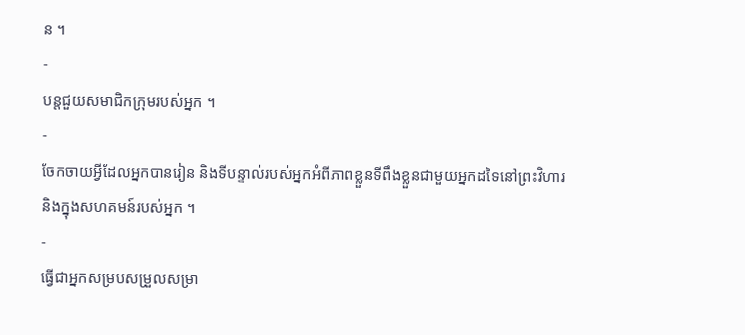ន ។
-
បន្តជួយសមាជិកក្រុមរបស់អ្នក ។
-
ចែកចាយអ្វីដែលអ្នកបានរៀន និងទីបន្ទាល់របស់អ្នកអំពីភាពខ្លួនទីពឹងខ្លួនជាមួយអ្នកដទៃនៅព្រះវិហារ និងក្នុងសហគមន៍របស់អ្នក ។
-
ធ្វើជាអ្នកសម្របសម្រួលសម្រា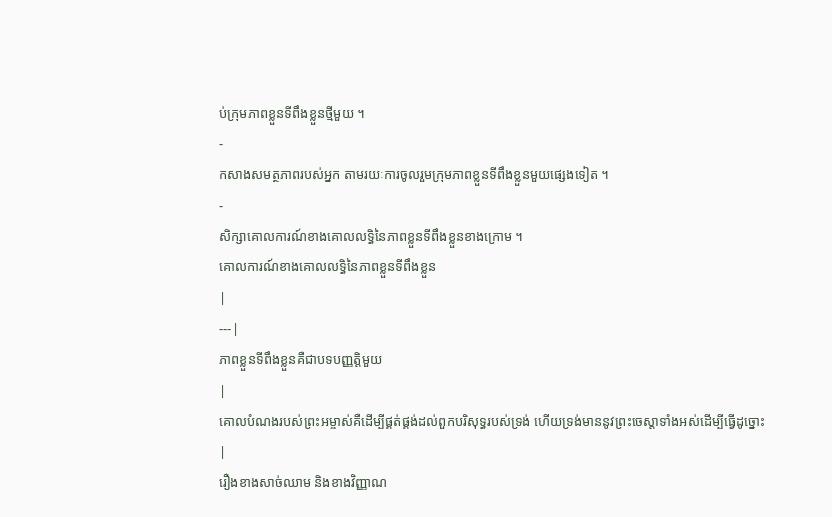ប់ក្រុមភាពខ្លួនទីពឹងខ្លួនថ្មីមួយ ។
-
កសាងសមត្ថភាពរបស់អ្នក តាមរយៈការចូលរួមក្រុមភាពខ្លួនទីពឹងខ្លួនមួយផ្សេងទៀត ។
-
សិក្សាគោលការណ៍ខាងគោលលទ្ធិនៃភាពខ្លួនទីពឹងខ្លួនខាងក្រោម ។
គោលការណ៍ខាងគោលលទ្ធិនៃភាពខ្លួនទីពឹងខ្លួន
|
---|
ភាពខ្លួនទីពឹងខ្លួនគឺជាបទបញ្ញត្តិមួយ
|
គោលបំណងរបស់ព្រះអម្ចាស់គឺដើម្បីផ្គត់ផ្គង់ដល់ពួកបរិសុទ្ធរបស់ទ្រង់ ហើយទ្រង់មាននូវព្រះចេស្តាទាំងអស់ដើម្បីធ្វើដូច្នោះ
|
រឿងខាងសាច់ឈាម និងខាងវិញ្ញាណ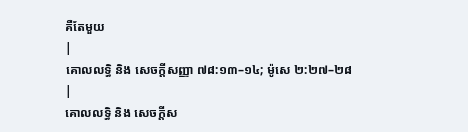គឺតែមួយ
|
គោលលទ្ធិ និង សេចក្ដីសញ្ញា ៧៨:១៣–១៤; ម៉ូសេ ២:២៧–២៨
|
គោលលទ្ធិ និង សេចក្ដីស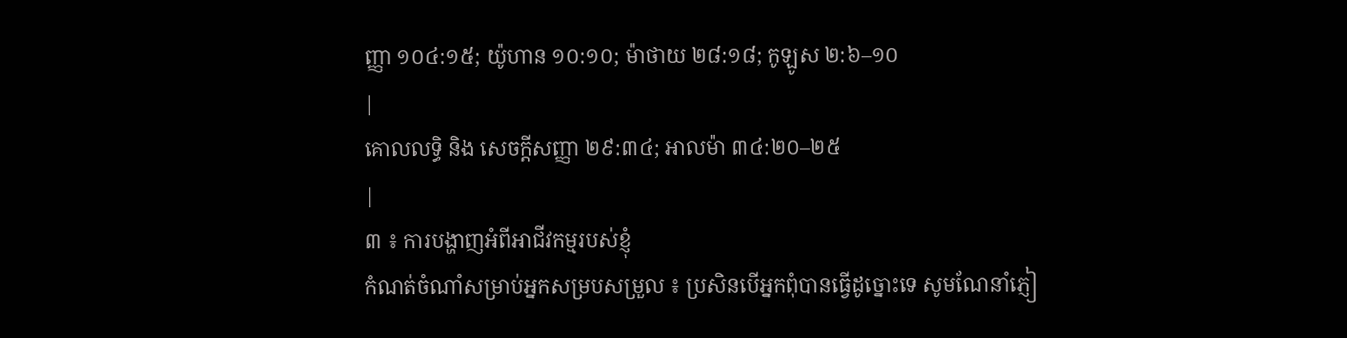ញ្ញា ១០៤:១៥; យ៉ូហាន ១០:១០; ម៉ាថាយ ២៨:១៨; កូឡូស ២:៦–១០
|
គោលលទ្ធិ និង សេចក្ដីសញ្ញា ២៩:៣៤; អាលម៉ា ៣៤:២០–២៥
|
៣ ៖ ការបង្ហាញអំពីអាជីវកម្មរបស់ខ្ញុំ
កំណត់ចំណាំសម្រាប់អ្នកសម្របសម្រួល ៖ ប្រសិនបើអ្នកពុំបានធ្វើដូច្នោះទេ សូមណែនាំភ្ញៀ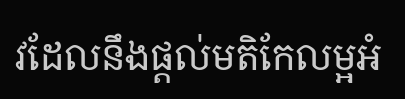វដែលនឹងផ្តល់មតិកែលម្អអំ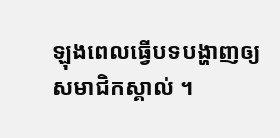ឡុងពេលធ្វើបទបង្ហាញឲ្យសមាជិកស្គាល់ ។